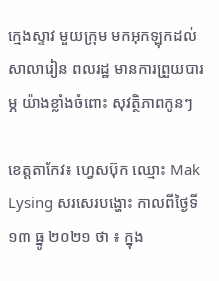ក្មេងស្ទាវ មួយក្រុម មកអុកឡុកដល់សាលារៀន ពលរដ្ឋ មានការព្រួយបារម្ភ យ៉ាងខ្លាំងចំពោះ សុវត្ថិភាពកូនៗ

ខេត្តតាកែវ៖ ហ្វេសប៊ុក ឈ្មោះ Mak Lysing សរសេរបង្ហោះ កាលពីថ្ងៃទី១៣ ធ្នូ ២០២១ ថា ៖ ក្នុង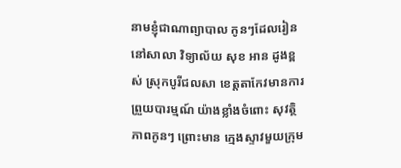នាមខ្ញុំជាណាព្យាបាល កូនៗដែលរៀននៅសាលា វិទ្យាល័យ សុខ អាន ដូងខ្ពស់ ស្រុកបូរីជលសា ខេត្តតាកែវមានការព្រួយបារម្មណ៍ យ៉ាងខ្លាំងចំពោះ សុវត្ថិភាពកូនៗ ព្រោះមាន ក្មេងស្ទាវមួយក្រុម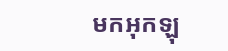មកអុកឡុ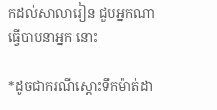កដល់សាលារៀន ជួបអ្នកណា ធ្វើបាបនាអ្នក នោះ

*ដូចជាករណីស្ដោះទឹកម៉ាត់ដា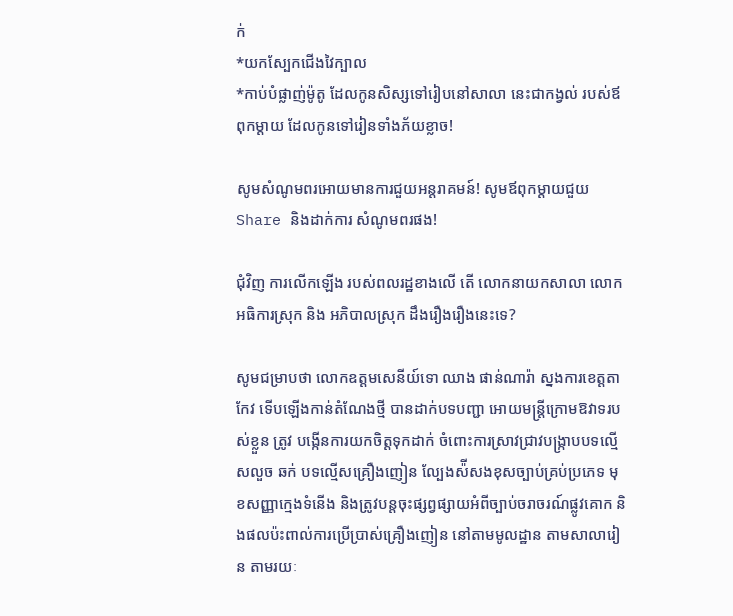ក់
*យកស្បែកជើងវៃក្បាល
*កាប់បំផ្លាញ់ម៉ូតូ ដែលកូនសិស្សទៅរៀបនៅសាលា នេះជាកង្វល់ របស់ឪពុកម្ដាយ ដែលកូនទៅរៀនទាំងភ័យខ្លាច!

សូមសំណូមពរអោយមានការជួយអន្តរាគមន៍! សូមឪពុកម្ដាយជួយ Share និងដាក់ការ សំណូមពរផង!

ជុំវិញ ការលើកឡើង របស់ពលរដ្ឋខាងលើ តើ លោកនាយកសាលា លោកអធិការស្រុក និង អភិបាលស្រុក ដឹងរឿងរឿងនេះទេ?

សូមជម្រាបថា លោកឧត្តមសេនីយ៍ទោ ឈាង ផាន់ណារ៉ា ស្នងការខេត្តតាកែវ ទើបឡើងកាន់តំណែងថ្មី បានដាក់បទបញ្ជា អោយមន្ត្រីក្រោមឱវាទរបស់ខ្លួន ត្រូវ បង្កើនការយកចិត្តទុកដាក់ ចំពោះការស្រាវជ្រាវបង្ក្រាបបទល្មើសលួច ឆក់ បទល្មើសគ្រឿងញៀន ល្បែងស៉ីសងខុសច្បាប់គ្រប់ប្រភេទ មុខសញ្ញាក្មេងទំនើង និងត្រូវបន្តចុះផ្សព្វផ្សាយអំពីច្បាប់ចរាចរណ៍ផ្លូវគោក និងផលប៉ះពាល់ការប្រើប្រាស់គ្រឿងញៀន នៅតាមមូលដ្ឋាន តាមសាលារៀន តាមរយៈ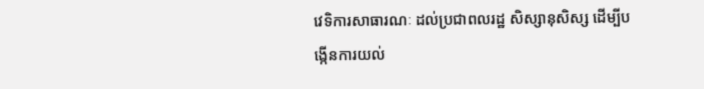វេទិការសាធារណៈ ដល់ប្រជាពលរដ្ឋ សិស្សានុសិស្ស ដើម្បីបង្កើនការយល់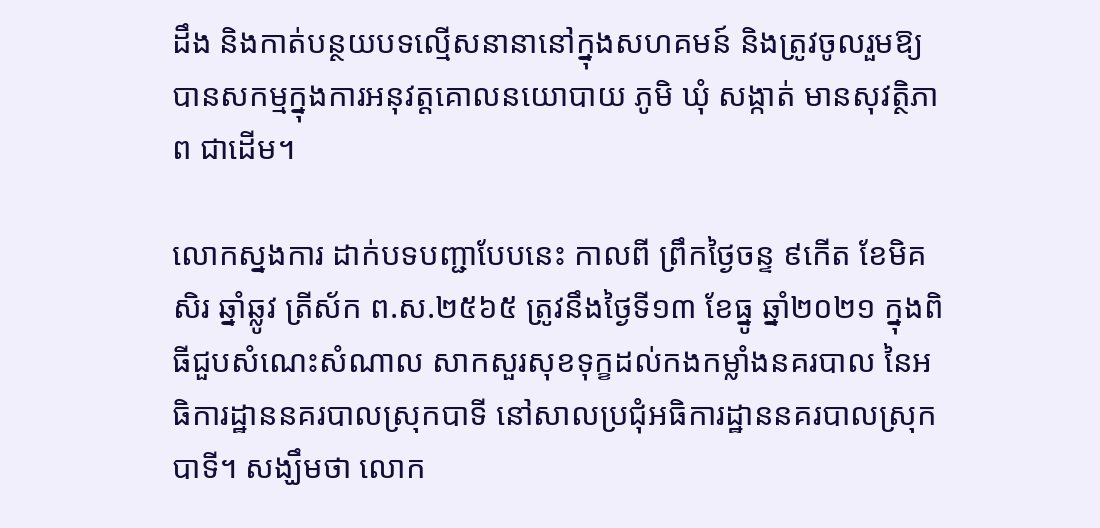ដឹង និងកាត់បន្ថយបទល្មើសនានានៅក្នុងសហគមន៍ និងត្រូវចូលរួមឱ្យបានសកម្មក្នុងការអនុវត្តគោលនយោបាយ ភូមិ ឃុំ សង្កាត់ មានសុវត្ថិភាព ជាដើម។

លោកស្នងការ ដាក់បទបញ្ជាបែបនេះ កាលពី ព្រឹកថ្ងៃចន្ទ ៩កើត ខែមិគសិរ ឆ្នាំឆ្លូវ ត្រីស័ក ព.ស.២៥៦៥ ត្រូវនឹងថ្ងៃទី១៣ ខែធ្នូ ឆ្នាំ២០២១ ក្នុងពិធីជួបសំណេះសំណាល សាកសួរសុខទុក្ខដល់កងកម្លាំងនគរបាល នៃអធិការដ្ឋាននគរបាលស្រុកបាទី នៅសាលប្រជុំអធិការដ្ឋាននគរបាលស្រុកបាទី។ សង្ឃឹមថា លោក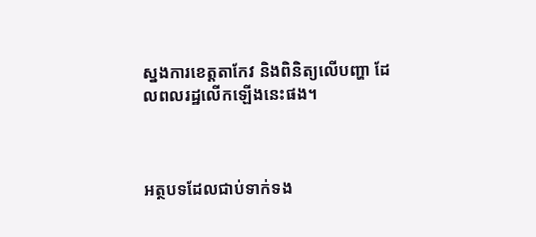ស្នងការខេត្តតាកែវ និងពិនិត្យលើបញ្ហា ដែលពលរដ្ឋលើកឡើងនេះផង។



អត្ថបទដែលជាប់ទាក់ទង